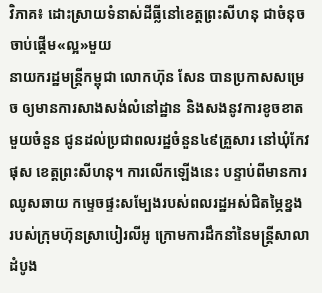វិភាគ៖ ដោះស្រាយទំនាស់ដីធ្លីនៅខេត្តព្រះសីហនុ ជាចំនុចចាប់ផ្តើម«ល្អ»មួយ
នាយករដ្ឋមន្រ្តីកម្ពុជា លោកហ៊ុន សែន បានប្រកាសសម្រេច ឲ្យមានការសាងសង់លំនៅដ្ឋាន និងសងនូវការខូចខាតមួយចំនួន ជូនដល់ប្រជាពលរដ្ឋចំនួន៤៩គ្រួសារ នៅឃុំកែវផុស ខេត្តព្រះសីហនុ។ ការលើកឡើងនេះ បន្ទាប់ពីមានការឈូសឆាយ កម្ទេចផ្ទះសម្បែងរបស់ពលរដ្ឋអស់ជិតម្ភៃខ្នង របស់ក្រុមហ៊ុនស្រាបៀរលីអូ ក្រោមការដឹកនាំនៃមន្រ្តីសាលាដំបូង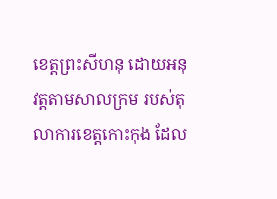ខេត្តព្រះសីហនុ ដោយអនុវត្តតាមសាលក្រម របស់តុលាការខេត្តកោះកុង ដែល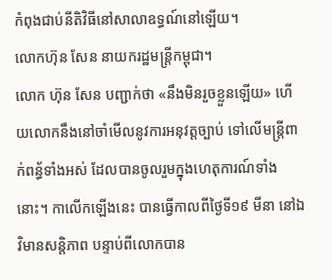កំពុងជាប់នីតិវិធីនៅសាលាឧទ្ធណ៍នៅឡើយ។
លោកហ៊ុន សែន នាយករដ្ឋមន្រ្តីកម្ពុជា។
លោក ហ៊ុន សែន បញ្ជាក់ថា «នឹងមិនរួចខ្លួនឡើយ» ហើយលោកនឹងនៅចាំមើលនូវការអនុវត្តច្បាប់ ទៅលើមន្រ្តីពាក់ពន្ធ័ទាំងអស់ ដែលបានចូលរួមក្នុងហេតុការណ៍ទាំងនោះ។ កាលើកឡើងនេះ បានធ្វើកាលពីថ្ងៃទី១៩ មីនា នៅឯវិមានសន្តិភាព បន្ទាប់ពីលោកបាន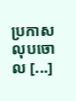ប្រកាសលុបចោល [...]